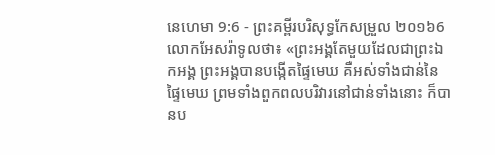នេហេមា 9:6 - ព្រះគម្ពីរបរិសុទ្ធកែសម្រួល ២០១៦6 លោកអែសរ៉ាទូលថា៖ «ព្រះអង្គតែមួយដែលជាព្រះឯកអង្គ ព្រះអង្គបានបង្កើតផ្ទៃមេឃ គឺអស់ទាំងជាន់នៃផ្ទៃមេឃ ព្រមទាំងពួកពលបរិវារនៅជាន់ទាំងនោះ ក៏បានប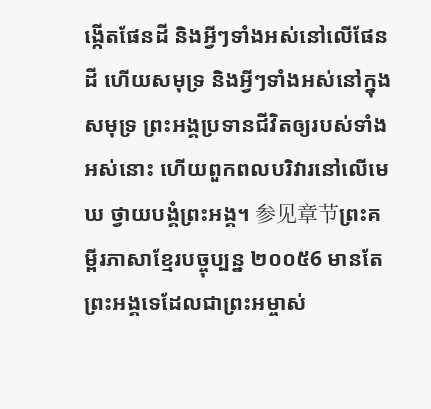ង្កើតផែនដី និងអ្វីៗទាំងអស់នៅលើផែនដី ហើយសមុទ្រ និងអ្វីៗទាំងអស់នៅក្នុងសមុទ្រ ព្រះអង្គប្រទានជីវិតឲ្យរបស់ទាំងអស់នោះ ហើយពួកពលបរិវារនៅលើមេឃ ថ្វាយបង្គំព្រះអង្គ។ 参见章节ព្រះគម្ពីរភាសាខ្មែរបច្ចុប្បន្ន ២០០៥6 មានតែព្រះអង្គទេដែលជាព្រះអម្ចាស់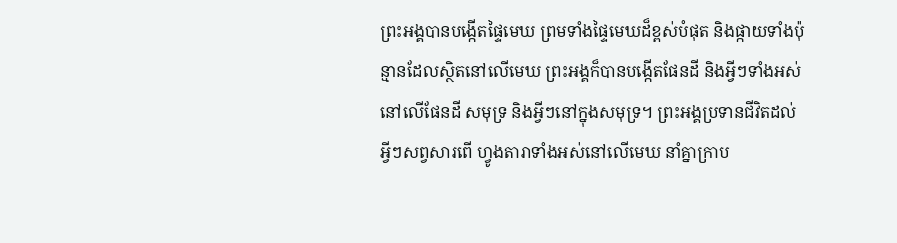ព្រះអង្គបានបង្កើតផ្ទៃមេឃ ព្រមទាំងផ្ទៃមេឃដ៏ខ្ពស់បំផុត និងផ្កាយទាំងប៉ុន្មានដែលស្ថិតនៅលើមេឃ ព្រះអង្គក៏បានបង្កើតផែនដី និងអ្វីៗទាំងអស់នៅលើផែនដី សមុទ្រ និងអ្វីៗនៅក្នុងសមុទ្រ។ ព្រះអង្គប្រទានជីវិតដល់អ្វីៗសព្វសារពើ ហ្វូងតារាទាំងអស់នៅលើមេឃ នាំគ្នាក្រាប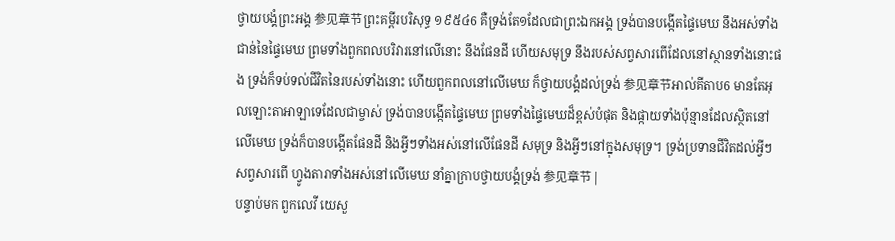ថ្វាយបង្គំព្រះអង្គ 参见章节ព្រះគម្ពីរបរិសុទ្ធ ១៩៥៤6 គឺទ្រង់តែ១ដែលជាព្រះឯកអង្គ ទ្រង់បានបង្កើតផ្ទៃមេឃ នឹងអស់ទាំងជាន់នៃផ្ទៃមេឃ ព្រមទាំងពួកពលបរិវារនៅលើនោះ នឹងផែនដី ហើយសមុទ្រ នឹងរបស់សព្វសារពើដែលនៅស្ថានទាំងនោះផង ទ្រង់ក៏ទប់ទល់ជីវិតនៃរបស់ទាំងនោះ ហើយពួកពលនៅលើមេឃ ក៏ថ្វាយបង្គំដល់ទ្រង់ 参见章节អាល់គីតាប6 មានតែអុលឡោះតាអាឡាទេដែលជាម្ចាស់ ទ្រង់បានបង្កើតផ្ទៃមេឃ ព្រមទាំងផ្ទៃមេឃដ៏ខ្ពស់បំផុត និងផ្កាយទាំងប៉ុន្មានដែលស្ថិតនៅលើមេឃ ទ្រង់ក៏បានបង្កើតផែនដី និងអ្វីៗទាំងអស់នៅលើផែនដី សមុទ្រ និងអ្វីៗនៅក្នុងសមុទ្រ។ ទ្រង់ប្រទានជីវិតដល់អ្វីៗសព្វសារពើ ហ្វូងតារាទាំងអស់នៅលើមេឃ នាំគ្នាក្រាបថ្វាយបង្គំទ្រង់ 参见章节 |
បន្ទាប់មក ពួកលេវី យេសួ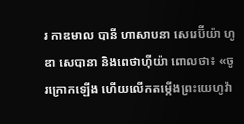រ កាឌមាល បានី ហាសាបនា សេរេប៊ីយ៉ា ហូឌា សេបានា និងពេថាហ៊ីយ៉ា ពោលថា៖ «ចូរក្រោកឡើង ហើយលើកតម្កើងព្រះយេហូវ៉ា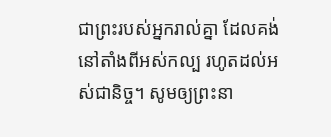ជាព្រះរបស់អ្នករាល់គ្នា ដែលគង់នៅតាំងពីអស់កល្ប រហូតដល់អស់ជានិច្ច។ សូមឲ្យព្រះនា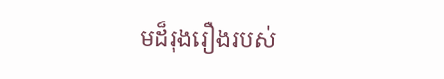មដ៏រុងរឿងរបស់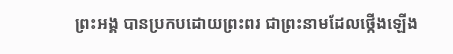ព្រះអង្គ បានប្រកបដោយព្រះពរ ជាព្រះនាមដែលថ្កើងឡើង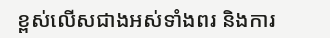ខ្ពស់លើសជាងអស់ទាំងពរ និងការ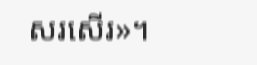សរសើរ»។